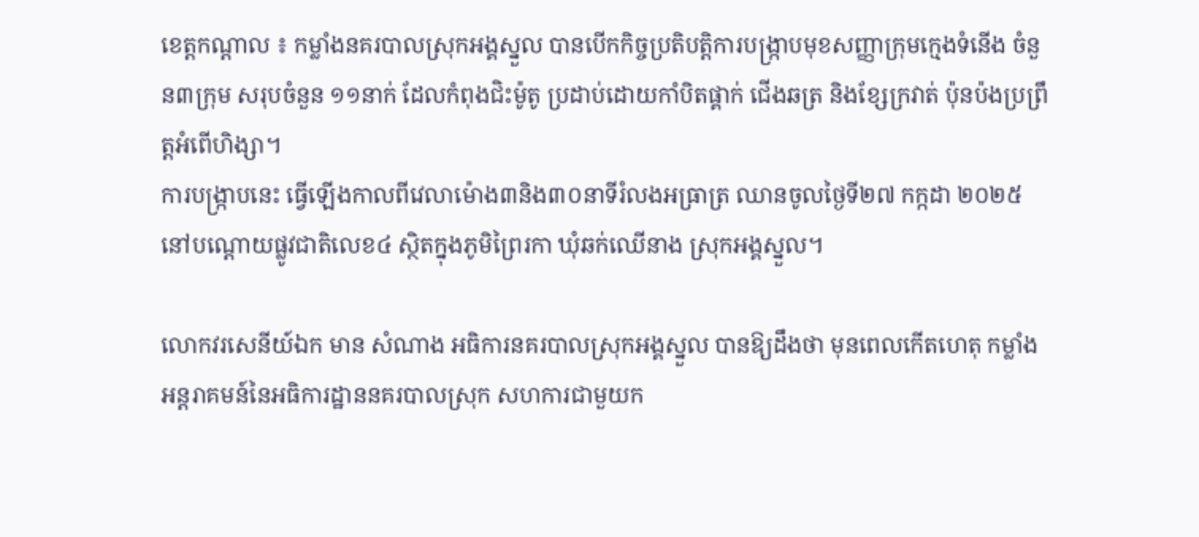ខេត្តកណ្តាល ៖ កម្លាំងនគរបាលស្រុកអង្គស្នួល បានបើកកិច្ចប្រតិបត្តិការបង្ក្រាបមុខសញ្ញាក្រុមក្មេងទំនើង ចំនួន៣ក្រុម សរុបចំនួន ១១នាក់ ដែលកំពុងជិះម៉ូតូ ប្រដាប់ដោយកាំបិតផ្គាក់ ជើងឆត្រ និងខ្សែក្រវាត់ ប៉ុនប៉ងប្រព្រឹត្តអំពើហិង្សា។
ការបង្ក្រាបនេះ ធ្វើឡើងកាលពីវេលាម៉ោង៣និង៣០នាទីរំលងអធ្រាត្រ ឈានចូលថ្ងៃទី២៧ កក្កដា ២០២៥ នៅបណ្តោយផ្លូវជាតិលេខ៤ ស្ថិតក្នុងភូមិព្រៃរកា ឃុំឆក់ឈើនាង ស្រុកអង្គស្នួល។

លោកវរសេនីយ៍ឯក មាន សំណាង អធិការនគរបាលស្រុកអង្គស្នួល បានឱ្យដឹងថា មុនពេលកើតហេតុ កម្លាំងអន្តរាគមន៍នៃអធិការដ្ឋាននគរបាលស្រុក សហការជាមួយក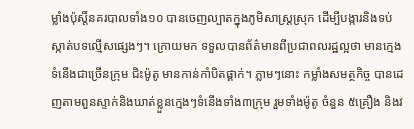ម្លាំងប៉ុស្តិ៍នគរបាលទាំង១០ បានចេញល្បាតក្នុងភូមិសាស្ត្រស្រុក ដើម្បីបង្ការនិងទប់ស្កាត់បទល្មើសផ្សេងៗ។ ក្រោយមក ទទួលបានព័ត៌មានពីប្រជាពលរដ្ឋល្អថា មានក្មេងទំនើងជាច្រើនក្រុម ជិះម៉ូតូ មានកាន់កាំបិតផ្គាក់។ ភ្លាមៗនោះ កម្លាំងសមត្ថកិច្ច បានដេញតាមពួនស្ទាក់និងឃាត់ខ្លួនក្មេងៗទំនើងទាំង៣ក្រុម រួមទាំងម៉ូតូ ចំនួន ៥គ្រឿង និងវ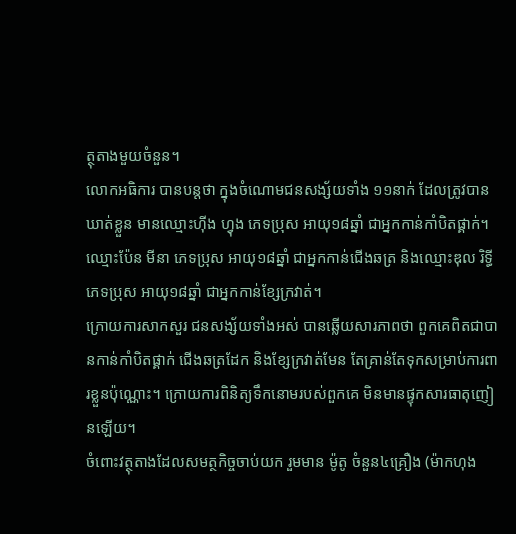ត្ថុតាងមួយចំនួន។
លោកអធិការ បានបន្តថា ក្នុងចំណោមជនសង្ស័យទាំង ១១នាក់ ដែលត្រូវបានឃាត់ខ្លួន មានឈ្មោះហ៊ីង ហ្វុង ភេទប្រុស អាយុ១៨ឆ្នាំ ជាអ្នកកាន់កាំបិតផ្គាក់។ ឈ្មោះប៉ែន មីនា ភេទប្រុស អាយុ១៨ឆ្នាំ ជាអ្នកកាន់ជើងឆត្រ និងឈ្មោះឌុល រិទ្ធី ភេទប្រុស អាយុ១៨ឆ្នាំ ជាអ្នកកាន់ខ្សែក្រវាត់។
ក្រោយការសាកសួរ ជនសង្ស័យទាំងអស់ បានឆ្លើយសារភាពថា ពួកគេពិតជាបានកាន់កាំបិតផ្គាក់ ជើងឆត្រដែក និងខ្សែក្រវាត់មែន តែគ្រាន់តែទុកសម្រាប់ការពារខ្លួនប៉ុណ្ណោះ។ ក្រោយការពិនិត្យទឹកនោមរបស់ពួកគេ មិនមានផ្ទុកសារធាតុញៀនឡើយ។
ចំពោះវត្ថុតាងដែលសមត្ថកិច្ចចាប់យក រួមមាន ម៉ូតូ ចំនួន៤គ្រឿង (ម៉ាកហុង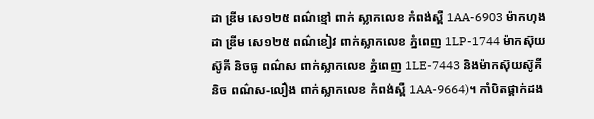ដា ឌ្រីម សេ១២៥ ពណ៌ខ្មៅ ពាក់ ស្លាកលេខ កំពង់ស្ពឺ 1AA-6903 ម៉ាកហុងដា ឌ្រីម សេ១២៥ ពណ៌ខៀវ ពាក់ស្លាកលេខ ភ្នំពេញ 1LP-1744 ម៉ាកស៊ុយស៊ូគី និចធូ ពណ៌ស ពាក់ស្លាកលេខ ភ្នំពេញ 1LE-7443 និងម៉ាកស៊ុយស៊ូគី និច ពណ៌ស-លឿង ពាក់ស្លាកលេខ កំពង់ស្ពឺ 1AA-9664)។ កាំបិតផ្គាក់ដង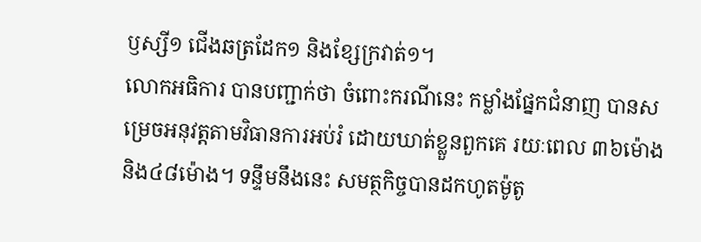ឫស្សី១ ជើងឆត្រដែក១ និងខ្សែក្រវាត់១។
លោកអធិការ បានបញ្ជាក់ថា ចំពោះករណីនេះ កម្លាំងផ្នែកជំនាញ បានសម្រេចអនុវត្តតាមវិធានការអប់រំ ដោយឃាត់ខ្លួនពួកគេ រយៈពេល ៣៦ម៉ោង និង៤៨ម៉ោង។ ទន្ទឹមនឹងនេះ សមត្ថកិច្ចបានដកហូតម៉ូតូ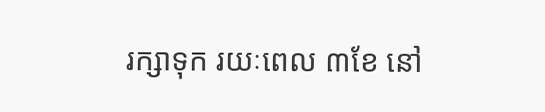រក្សាទុក រយៈពេល ៣ខែ នៅ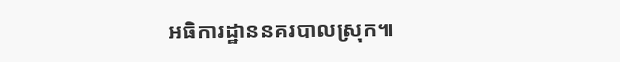អធិការដ្ឋាននគរបាលស្រុក៕